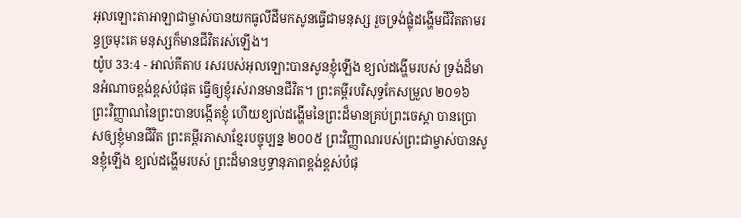អុលឡោះតាអាឡាជាម្ចាស់បានយកធូលីដីមកសូនធ្វើជាមនុស្ស រួចទ្រង់ផ្លុំដង្ហើមជីវិតតាមរន្ធច្រមុះគេ មនុស្សក៏មានជីវិតរស់ឡើង។
យ៉ូប 33:4 - អាល់គីតាប រសរបស់អុលឡោះបានសូនខ្ញុំឡើង ខ្យល់ដង្ហើមរបស់ ទ្រង់ដ៏មានអំណាចខ្ពង់ខ្ពស់បំផុត ធ្វើឲ្យខ្ញុំរស់រានមានជីវិត។ ព្រះគម្ពីរបរិសុទ្ធកែសម្រួល ២០១៦ ព្រះវិញ្ញាណនៃព្រះបានបង្កើតខ្ញុំ ហើយខ្យល់ដង្ហើមនៃព្រះដ៏មានគ្រប់ព្រះចេស្តា បានប្រោសឲ្យខ្ញុំមានជីវិត ព្រះគម្ពីរភាសាខ្មែរបច្ចុប្បន្ន ២០០៥ ព្រះវិញ្ញាណរបស់ព្រះជាម្ចាស់បានសូនខ្ញុំឡើង ខ្យល់ដង្ហើមរបស់ ព្រះដ៏មានឫទ្ធានុភាពខ្ពង់ខ្ពស់បំផុ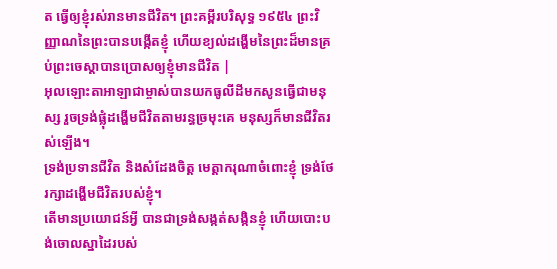ត ធ្វើឲ្យខ្ញុំរស់រានមានជីវិត។ ព្រះគម្ពីរបរិសុទ្ធ ១៩៥៤ ព្រះវិញ្ញាណនៃព្រះបានបង្កើតខ្ញុំ ហើយខ្យល់ដង្ហើមនៃព្រះដ៏មានគ្រប់ព្រះចេស្តាបានប្រោសឲ្យខ្ញុំមានជីវិត |
អុលឡោះតាអាឡាជាម្ចាស់បានយកធូលីដីមកសូនធ្វើជាមនុស្ស រួចទ្រង់ផ្លុំដង្ហើមជីវិតតាមរន្ធច្រមុះគេ មនុស្សក៏មានជីវិតរស់ឡើង។
ទ្រង់ប្រទានជីវិត និងសំដែងចិត្ត មេត្តាករុណាចំពោះខ្ញុំ ទ្រង់ថែរក្សាដង្ហើមជីវិតរបស់ខ្ញុំ។
តើមានប្រយោជន៍អ្វី បានជាទ្រង់សង្កត់សង្កិនខ្ញុំ ហើយបោះបង់ចោលស្នាដៃរបស់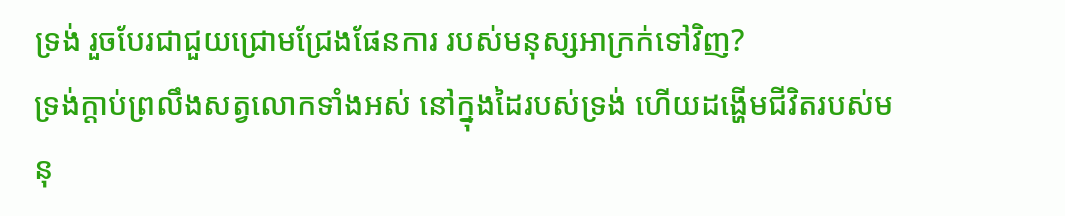ទ្រង់ រួចបែរជាជួយជ្រោមជ្រែងផែនការ របស់មនុស្សអាក្រក់ទៅវិញ?
ទ្រង់ក្ដាប់ព្រលឹងសត្វលោកទាំងអស់ នៅក្នុងដៃរបស់ទ្រង់ ហើយដង្ហើមជីវិតរបស់មនុ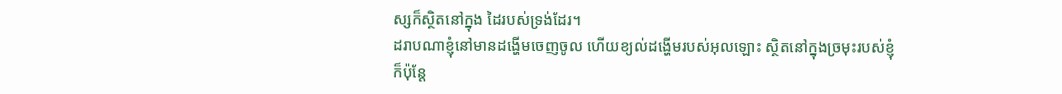ស្សក៏ស្ថិតនៅក្នុង ដៃរបស់ទ្រង់ដែរ។
ដរាបណាខ្ញុំនៅមានដង្ហើមចេញចូល ហើយខ្យល់ដង្ហើមរបស់អុលឡោះ ស្ថិតនៅក្នុងច្រមុះរបស់ខ្ញុំ
ក៏ប៉ុន្តែ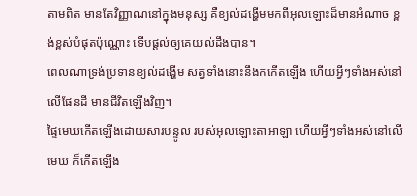តាមពិត មានតែវិញ្ញាណនៅក្នុងមនុស្ស គឺខ្យល់ដង្ហើមមកពីអុលឡោះដ៏មានអំណាច ខ្ពង់ខ្ពស់បំផុតប៉ុណ្ណោះ ទើបផ្ដល់ឲ្យគេយល់ដឹងបាន។
ពេលណាទ្រង់ប្រទានខ្យល់ដង្ហើម សត្វទាំងនោះនឹងកកើតឡើង ហើយអ្វីៗទាំងអស់នៅលើផែនដី មានជីវិតឡើងវិញ។
ផ្ទៃមេឃកើតឡើងដោយសារបន្ទូល របស់អុលឡោះតាអាឡា ហើយអ្វីៗទាំងអស់នៅលើមេឃ ក៏កើតឡើង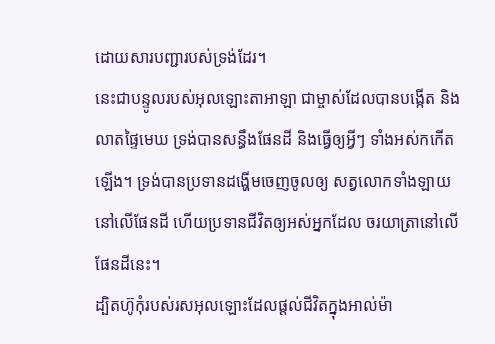ដោយសារបញ្ជារបស់ទ្រង់ដែរ។
នេះជាបន្ទូលរបស់អុលឡោះតាអាឡា ជាម្ចាស់ដែលបានបង្កើត និងលាតផ្ទៃមេឃ ទ្រង់បានសន្ធឹងផែនដី និងធ្វើឲ្យអ្វីៗ ទាំងអស់កកើតឡើង។ ទ្រង់បានប្រទានដង្ហើមចេញចូលឲ្យ សត្វលោកទាំងឡាយនៅលើផែនដី ហើយប្រទានជីវិតឲ្យអស់អ្នកដែល ចរយាត្រានៅលើផែនដីនេះ។
ដ្បិតហ៊ូកុំរបស់រសអុលឡោះដែលផ្ដល់ជីវិតក្នុងអាល់ម៉ា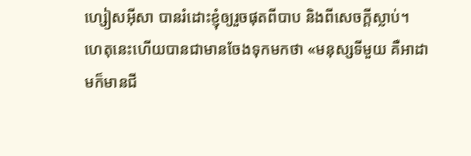ហ្សៀសអ៊ីសា បានរំដោះខ្ញុំឲ្យរួចផុតពីបាប និងពីសេចក្ដីស្លាប់។
ហេតុនេះហើយបានជាមានចែងទុកមកថា «មនុស្សទីមួយ គឺអាដាមក៏មានជី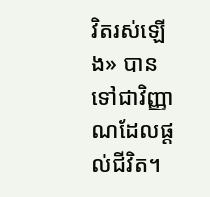វិតរស់ឡើង» បានទៅជាវិញ្ញាណដែលផ្ដល់ជីវិត។